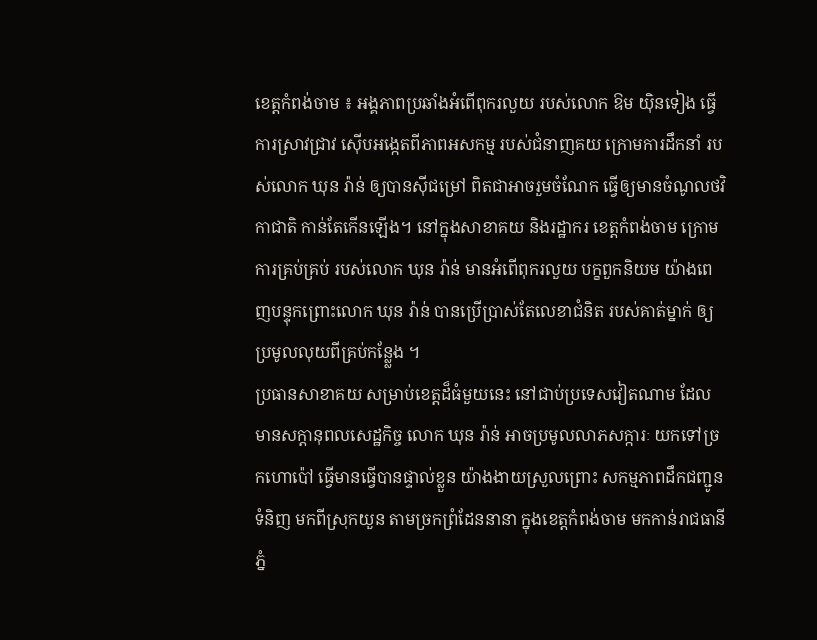ខេត្តកំពង់ចាម ៖ អង្គភាពប្រឆាំងអំពើពុករលួយ របស់លោក ឱម យ៉ិនទៀង ធ្វើការស្រាវជ្រាវ ស៊ើបអង្កេតពីភាពអសកម្ម របស់ជំនាញគយ ក្រោមការដឹកនាំ របស់លោក ឃុន រ៉ាន់ ឲ្យបានស៊ីជម្រៅ ពិតជាអាចរួមចំណែក ធ្វើឲ្យមានចំណូលថវិកាជាតិ កាន់តែកើនឡើង។ នៅក្នុងសាខាគយ និងរដ្ឋាករ ខេត្តកំពង់ចាម ក្រោមការគ្រប់គ្រប់ របស់លោក ឃុន រ៉ាន់ មានអំពើពុករលួយ បក្ខពួកនិយម យ៉ាងពេញបន្ទុកព្រោះលោក ឃុន រ៉ាន់ បានប្រើប្រាស់តែលេខាជំនិត របស់គាត់ម្នាក់ ឲ្យប្រមូលលុយពីគ្រប់កន្ល្លែង ។
ប្រធានសាខាគយ សម្រាប់ខេត្តដ៏ធំមួយនេះ នៅជាប់ប្រទេសវៀតណាម ដែលមានសក្តានុពលសេដ្ឋកិច្ច លោក ឃុន រ៉ាន់ អាចប្រមូលលាភសក្ការៈ យកទៅច្រកហោប៉ៅ ធ្វើមានធ្វើបានផ្ទាល់ខ្លួន យ៉ាងងាយស្រួលព្រោះ សកម្មភាពដឹកជញ្ជូនទំនិញ មកពីស្រុកយួន តាមច្រកព្រំដែននានា ក្នុងខេត្តកំពង់ចាម មកកាន់រាជធានីភ្នំ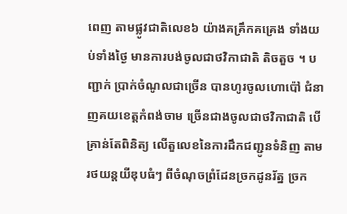ពេញ តាមផ្លូវជាតិលេខ៦ យ៉ាងគគ្រឹកគគ្រេង ទាំងយប់ទាំងថ្ងៃ មានការបង់ចូលជាថវិកាជាតិ តិចតួច ។ បញ្ជាក់ ប្រាក់ចំណូលជាច្រើន បានហូរចូលហោប៉ៅ ជំនាញគយខេត្តកំពង់ចាម ច្រើនជាងចូលជាថវិកាជាតិ បើគ្រាន់តែពិនិត្យ លើតួលេខនៃការដឹកជញ្ជូនទំនិញ តាមរថយន្តយីឌុបធំៗ ពីចំណុចព្រំដែនច្រកដូនរ័ត្ន ច្រក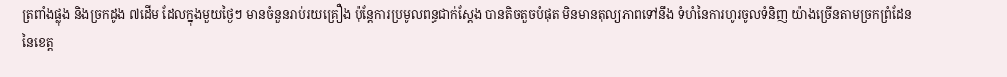ត្រពាំងផ្លុង និងច្រកដូង ៧ដើម ដែលក្នុងមួយថ្ងៃៗ មានចំនួនរាប់រយគ្រឿង ប៉ុន្តែការប្រមូលពន្ធជាក់ស្តែង បានតិចតួចបំផុត មិនមានតុល្យភាពទៅនឹង ទំហំនៃការហូរចូលទំនិញ យ៉ាងច្រើនតាមច្រកព្រំដែន នៃខេត្ត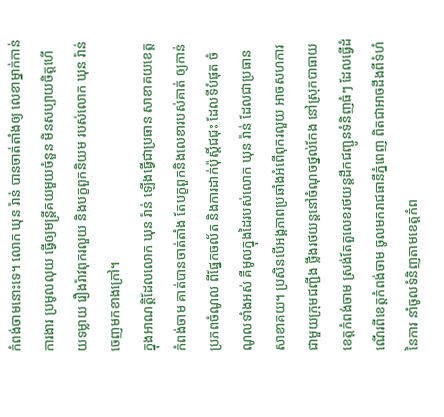កំពង់ចាមនោះទេ។ លោក ឃុន រ៉ាន់ បានចាត់តាំងឲ្យ លេខាម្នាក់កាន់ការងារ ប្រមូលលុយ ធ្វើឲ្យមន្ត្រីគយមួយចំនួន មិនសប្បាយចិត្តហើយទម្លាយ រឿងរ៉ាវពុករលួយ និងបក្ខពួកនិយម របស់លោក ឃុន រ៉ាន់ ចេញមកខាងក្រៅ។
ក្នុងអាណត្តិដែលលោក ឃុន រ៉ាន់ ឡើងធ្វើជាប្រធាន សាខាគយខេត្តកំពង់ចាម គាត់បានចាត់តាំង តែបក្ខពួកនិងលេខារបស់គាត់ ឲ្យកាន់ប្រភពចំណូល ពីផ្នែកចល័ត និងការដាក់ប៉ុស្តិ៍ជជុះ ដែលទីបំផុត ចំណូលទាំងអស់ គឺមូលក្នុងដៃរបស់លោក ឃុន រ៉ាន់ ដែលជាប្រធានសាខាគយ។ ប្រសិនបើអង្គភាពប្រឆាំងអំពើពុករលួយ អាចសហការជាមួយក្រុមជញ្ជីង ថ្លឹងរថយន្តនៅចំណុចថ្នល់កែង នៅស្រុកបាធាយ ខេត្តកំពង់ចាម ស្រង់តែតួលេខរថយន្តដឹកជញ្ជូនទំនិញធំៗ ដែលធ្វើដំណើរពីខេត្តកំពង់ចាម ចូលមករាជធានីភ្នំពេញ ពិតជាអាចដឹងពីទំហំនៃការ នាំចូលទំនិញតាមខេត្តកំព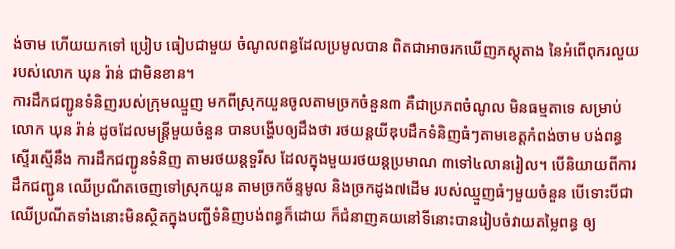ង់ចាម ហើយយកទៅ ប្រៀប ធៀបជាមួយ ចំណូលពន្ធដែលប្រមូលបាន ពិតជាអាចរកឃើញភស្តុតាង នៃអំពើពុករលួយរបស់លោក ឃុន រ៉ាន់ ជាមិនខាន។
ការដឹកជញ្ជូនទំនិញរបស់ក្រុមឈ្មួញ មកពីស្រុកយួនចូលតាមច្រកចំនួន៣ គឺជាប្រភពចំណូល មិនធម្មតាទេ សម្រាប់លោក ឃុន រ៉ាន់ ដូចដែលមន្ត្រីមួយចំនួន បានបង្ហើបឲ្យដឹងថា រថយន្តយីឌុបដឹកទំនិញធំៗតាមខេត្តកំពង់ចាម បង់ពន្ធស្ទើរស្មើនឹង ការដឹកជញ្ជូនទំនិញ តាមរថយន្តទួរីស ដែលក្នុងមួយរថយន្តប្រមាណ ៣ទៅ៤លានរៀល។ បើនិយាយពីការដឹកជញ្ជូន ឈើប្រណីតចេញទៅស្រុកយួន តាមច្រកច័ន្ទមូល និងច្រកដូង៧ដើម របស់ឈ្មួញធំៗមួយចំនួន បើទោះបីជាឈើប្រណីតទាំងនោះមិនស្ថិតក្នុងបញ្ជីទំនិញបង់ពន្ធក៏ដោយ ក៏ជំនាញគយនៅទីនោះបានរៀបចំវាយតម្លៃពន្ធ ឲ្យ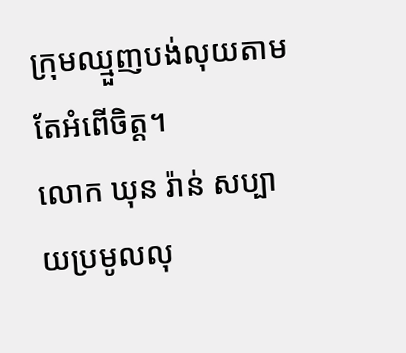ក្រុមឈ្មួញបង់លុយតាមតែអំពើចិត្ត។
លោក ឃុន រ៉ាន់ សប្បាយប្រមូលលុ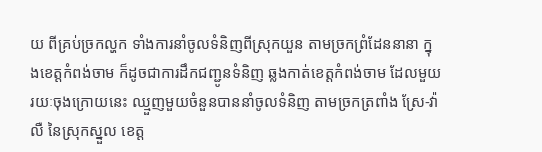យ ពីគ្រប់ច្រកល្ហក ទាំងការនាំចូលទំនិញពីស្រុកយួន តាមច្រកព្រំដែននានា ក្នុងខេត្តកំពង់ចាម ក៏ដូចជាការដឹកជញ្ជូនទំនិញ ឆ្លងកាត់ខេត្តកំពង់ចាម ដែលមួយរយៈចុងក្រោយនេះ ឈ្មួញមួយចំនួនបាននាំចូលទំនិញ តាមច្រកត្រពាំង ស្រែ-វ៉ាលឺ នៃស្រុកស្នួល ខេត្ត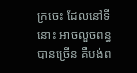ក្រចេះ ដែលនៅទីនោះ អាចលួចពន្ធបានច្រើន គឺបង់ព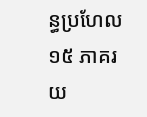ន្ធប្រហែល ១៥ ភាគរយ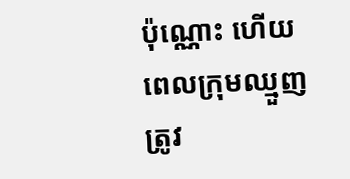ប៉ុណ្ណោះ ហើយពេលក្រុមឈ្មួញត្រូវ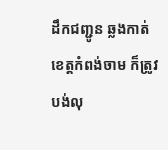ដឹកជញ្ជូន ឆ្លងកាត់ខេត្តកំពង់ចាម ក៏ត្រូវបង់លុ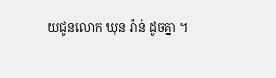យជូនលោក ឃុន រ៉ាន់ ដូចគ្នា ។